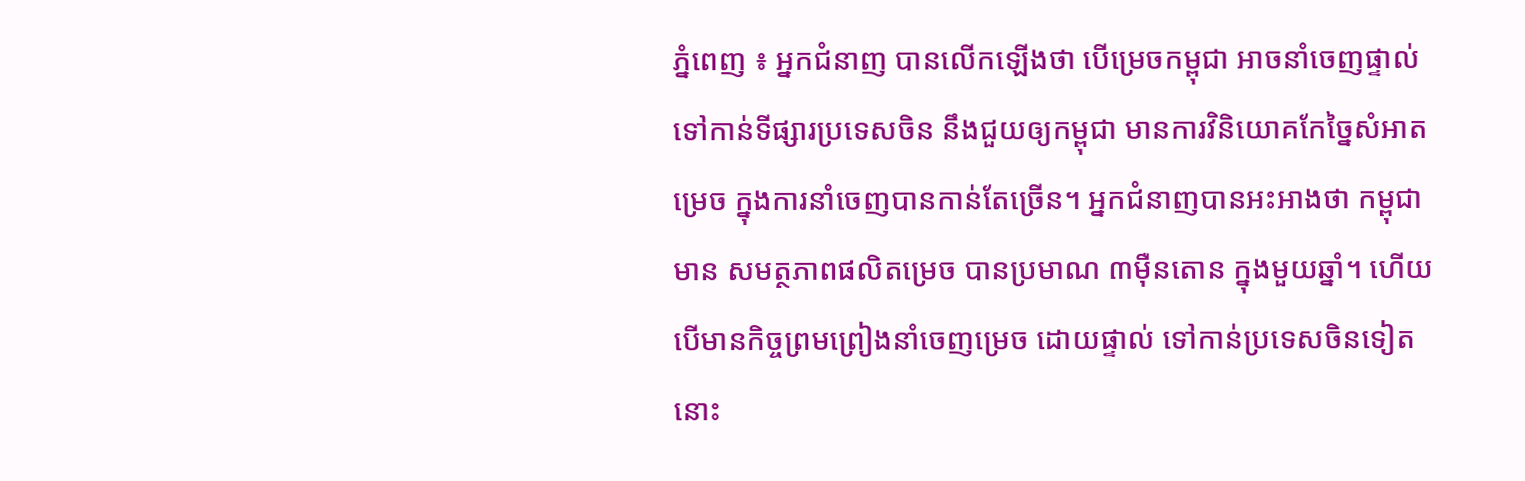ភ្នំពេញ ៖ អ្នកជំនាញ បានលើកឡើងថា បើម្រេចកម្ពុជា អាចនាំចេញផ្ទាល់ទៅកាន់ទីផ្សារប្រទេសចិន នឹងជួយឲ្យកម្ពុជា មានការវិនិយោគកែច្នៃសំអាតម្រេច ក្នុងការនាំចេញបានកាន់តែច្រើន។ អ្នកជំនាញបានអះអាងថា កម្ពុជា មាន សមត្ថភាពផលិតម្រេច បានប្រមាណ ៣ម៉ឺនតោន ក្នុងមួយឆ្នាំ។ ហើយបើមានកិច្ចព្រមព្រៀងនាំចេញម្រេច ដោយផ្ទាល់ ទៅកាន់ប្រទេសចិនទៀតនោះ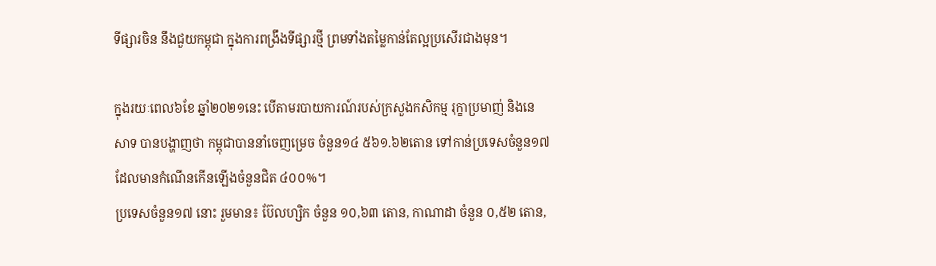ទីផ្សារចិន នឹងជួយកម្ពុជា ក្នុងការពង្រឹងទីផ្សារថ្មី ព្រមទាំងតម្លៃកាន់តែល្អប្រសើរជាងមុន។

ក្នុងរយៈពេល៦ខែ ឆ្នាំ២០២១នេះ បើតាមរបាយការណ៍របស់ក្រសួងកសិកម្ម រុក្ខាប្រមាញ់ និងនេសាទ បានបង្ហាញថា កម្ពុជាបាននាំចេញម្រេច ចំនួន១៤ ៥៦១.៦២តោន ទៅកាន់ប្រទេសចំនួន១៧ ដែលមានកំណើនកើនឡើងចំនួនជិត ៤០០%។
ប្រទេសចំនួន១៧ នោះ រួមមាន៖ ប៊ែលហ្សិក ចំនួន ១០,៦៣ តោន, កាណាដា ចំនួន ០,៥២ តោន,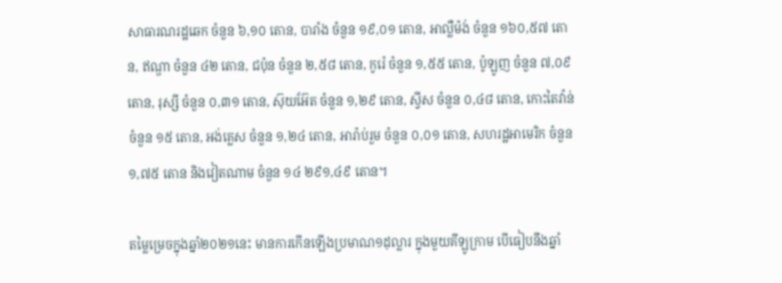សាធារណរដ្ឋឆេក ចំនួន ៦,១០ តោន, បារាំង ចំនួន ១៩,០១ តោន, អាល្លឺម៉ង់ ចំនួន ១៦០,៥៧ តោន, ឥណ្ឌា ចំនួន ៤២ តោន, ជប៉ុន ចំនួន ២,៥៨ តោន, កូរ៉េ ចំនួន ១,៥៥ តោន, ប៉ូឡូញ ចំនួន ៧,០៩ តោន, រុស្សី ចំនួន ០,៣១ តោន, ស៊ុយអ៊ែត ចំនួន ១,២៩ តោន, ស្វីស ចំនួន ០,៤៨ តោន, កោះតៃវ៉ាន់ ចំនួន ១៥ តោន, អង់គ្លេស ចំនួន ១,២៤ តោន, អារ៉ាប់រួម ចំនួន ០,០១ តោន, សហរដ្ឋអាមេរិក ចំនួន ១,៧៥ តោន និងវៀតណាម ចំនួន ១៤ ២៩១,៤៩ តោន។

តម្លៃម្រេចក្នុងឆ្នាំ២០២១នេះ មានការកើនឡើងប្រមាណ១ដុល្លារ ក្នុងមួយគីឡូក្រាម បើធៀបនឹងឆ្នាំ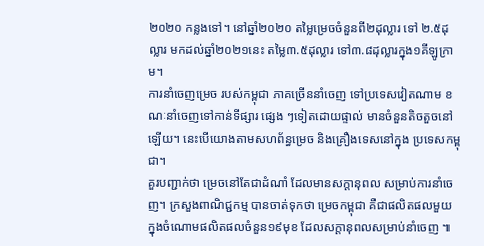២០២០ កន្លងទៅ។ នៅឆ្នាំ២០២០ តម្លៃម្រេចចំនួនពី២ដុល្លារ ទៅ ២.៥ដុល្លារ មកដល់ឆ្នាំ២០២១នេះ តម្លៃ៣.៥ដុល្លារ ទៅ៣.៨ដុល្លារក្នុង១គីឡូក្រាម។
ការនាំចេញម្រេច របស់កម្ពុជា ភាគច្រើននាំចេញ ទៅប្រទេសវៀតណាម ខណៈនាំចេញទៅកាន់ទីផ្សារ ផ្សេង ៗទៀតដោយផ្ទាល់ មានចំនួនតិចតួចនៅឡើយ។ នេះបើយោងតាមសហព័ន្ធម្រេច និងគ្រឿងទេសនៅក្នុង ប្រទេសកម្ពុជា។
គួរបញ្ជាក់ថា ម្រេចនៅតែជាដំណាំ ដែលមានសក្តានុពល សម្រាប់ការនាំចេញ។ ក្រសួងពាណិជ្ជកម្ម បានចាត់ទុកថា ម្រេចកម្ពុជា គឺជាផលិតផលមួយ ក្នុងចំណោមផលិតផលចំនួន១៩មុខ ដែលសក្តានុពលសម្រាប់នាំចេញ ៕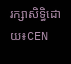រក្សាសិទ្ធិដោយ៖CEN